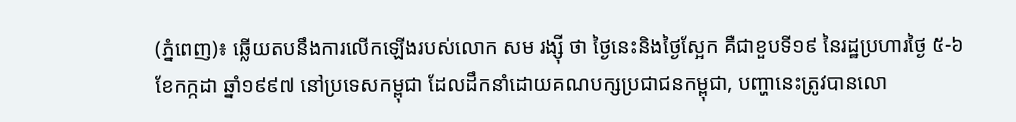(ភ្នំពេញ)៖ ឆ្លើយតបនឹងការលើកឡើងរបស់លោក សម រង្ស៊ី ថា ថ្ងៃនេះនិងថ្ងៃស្អែក គឺជាខួបទី១៩ នៃរដ្ឋប្រហារថ្ងៃ ៥-៦ ខែកក្កដា ឆ្នាំ១៩៩៧ នៅប្រទេសកម្ពុជា ដែលដឹកនាំដោយគណបក្សប្រជាជនកម្ពុជា, បញ្ហានេះត្រូវបានលោ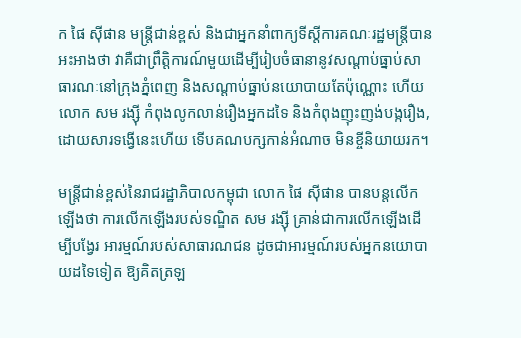ក ផៃ ស៊ីផាន មន្រ្តីជាន់ខ្ពស់ និងជាអ្នកនាំពាក្យទីស្តីការគណៈរដ្ឋមន្រ្តីបានអះអាងថា វាគឺជាព្រឹត្តិការណ៍មួយដើម្បីរៀបចំធានានូវសណ្តាប់ធ្នាប់សាធារណៈនៅក្រុងភ្នំពេញ និងសណ្ដាប់ធ្នាប់នយោបាយតែប៉ុណ្ណោះ ហើយលោក សម រង្ស៊ី កំពុងលូកលាន់រឿងអ្នកដទៃ និងកំពុងញុះញង់បង្ករឿង, ដោយសារទង្វើនេះហើយ ទើបគណបក្សកាន់អំណាច មិនខ្ចីនិយាយរក។

មន្រ្តីជាន់ខ្ពស់នៃរាជរដ្ឋាភិបាលកម្ពុជា លោក ផៃ ស៊ីផាន បានបន្តលើកឡើងថា ការលើកឡើងរបស់ទណ្ឌិត សម រង្ស៊ី គ្រាន់ជាការលើកឡើងដើម្បីបង្វែរ អារម្មណ៍របស់សាធារណជន ដូចជាអារម្មណ៍របស់អ្នកនយោបាយដទៃទៀត ឱ្យគិតត្រឡ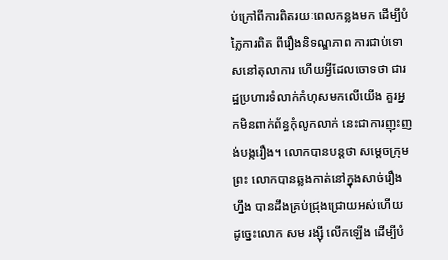ប់ក្រៅពីការពិតរយៈពេលកន្លងមក ដើម្បីបំភ្លៃការពិត ពីរឿងនិទណ្ឌភាព ការជាប់ទោសនៅតុលាការ ហើយអ្វីដែលចោទថា ជារដ្ឋប្រហារទំលាក់កំហុសមកលើយើង គួរអ្នកមិនពាក់ព័ន្ធកុំលូកលាក់ នេះជាការញុះញង់បង្ករឿង។ លោកបានបន្តថា សម្ដេចក្រុមព្រះ លោកបានឆ្លងកាត់នៅក្នុងសាច់រឿងហ្នឹង បានដឹងគ្រប់ជ្រុងជ្រោយអស់ហើយ ដូច្នេះលោក សម រង្ស៊ី លើកឡើង ដើម្បីបំ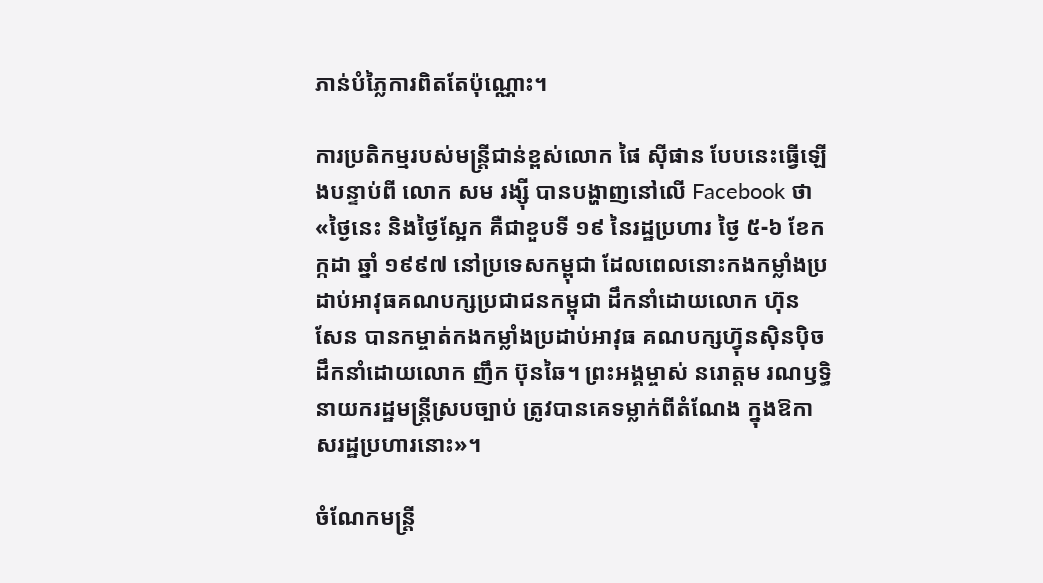ភាន់បំភ្លៃការពិតតែប៉ុណ្ណោះ។

ការប្រតិកម្មរបស់មន្រ្តីជាន់ខ្ពស់លោក ផៃ ស៊ីផាន បែបនេះធ្វើឡើងបន្ទាប់ពី លោក សម រង្ស៊ី បានបង្ហាញនៅលើ Facebook ថា «ថ្ងៃនេះ និងថ្ងៃស្អែក គឺជាខួបទី ១៩ នៃរដ្ឋប្រហារ ថ្ងៃ ៥-៦ ខែកក្កដា ឆ្នាំ ១៩៩៧ នៅប្រទេសកម្ពុជា ដែលពេលនោះកងកម្លាំងប្រដាប់អាវុធគណបក្សប្រជាជនកម្ពុជា ដឹកនាំដោយលោក ហ៊ុន សែន បានកម្ចាត់កងកម្លាំងប្រដាប់អាវុធ គណបក្សហ្វ៊ុនស៊ិនប៉ិច ដឹកនាំដោយលោក ញឹក ប៊ុនឆៃ។ ព្រះអង្គម្ចាស់ នរោត្តម រណឫទ្ធិ នាយករដ្ឋមន្ត្រីស្របច្បាប់ ត្រូវបានគេទម្លាក់ពីតំណែង ក្នុងឱកាសរដ្ឋប្រហារនោះ»។

ចំណែកមន្រ្តី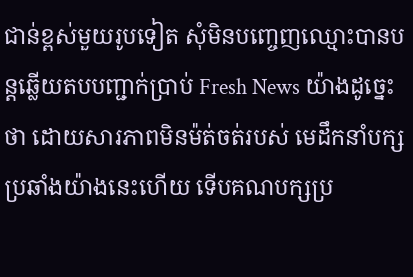ជាន់ខ្ពស់មួយរូបទៀត សុំមិនបញ្ចេញឈ្មោះបានបន្តឆ្លើយតបបញ្ជាក់ប្រាប់ Fresh News យ៉ាងដូច្នេះថា ដោយសារភាពមិនម៉ត់ចត់របស់ មេដឹកនាំបក្សប្រឆាំងយ៉ាងនេះហើយ ទើបគណបក្សប្រ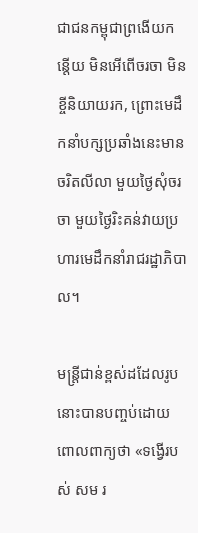ជាជនកម្ពុជាព្រងើយកន្តើយ មិនអើពើចរចា មិនខ្ចីនិយាយរក, ព្រោះមេដឹកនាំបក្សប្រឆាំងនេះមានចរិតលីលា មួយថ្ងៃសុំចរចា មួយថ្ងៃរិះគន់វាយប្រហារមេដឹកនាំរាជរដ្ឋាភិបាល។

មន្ត្រីជាន់ខ្ពស់ដដែលរូបនោះបានបញ្ចប់ដោយពោលពាក្យថា «ទង្វើរបស់ សម រ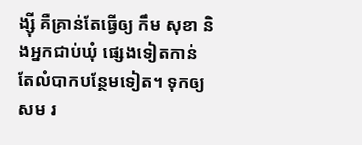ង្ស៊ី គឺគ្រាន់តែធ្វើឲ្យ កឹម សុខា និងអ្នកជាប់ឃុំ ផ្សេងទៀតកាន់តែលំបាកបន្ថែមទៀត។ ទុកឲ្យ សម រ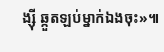ង្ស៊ី ឆ្កួតឡប់ម្នាក់ឯងចុះ»៕